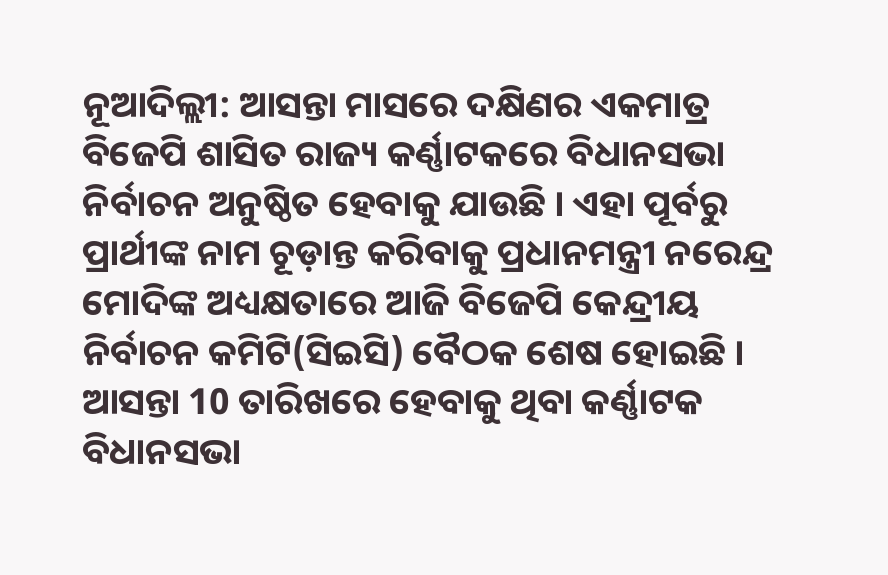ନୂଆଦିଲ୍ଲୀ: ଆସନ୍ତା ମାସରେ ଦକ୍ଷିଣର ଏକମାତ୍ର ବିଜେପି ଶାସିତ ରାଜ୍ୟ କର୍ଣ୍ଣାଟକରେ ବିଧାନସଭା ନିର୍ବାଚନ ଅନୁଷ୍ଠିତ ହେବାକୁ ଯାଉଛି । ଏହା ପୂର୍ବରୁ ପ୍ରାର୍ଥୀଙ୍କ ନାମ ଚୂଡ଼ାନ୍ତ କରିବାକୁ ପ୍ରଧାନମନ୍ତ୍ରୀ ନରେନ୍ଦ୍ର ମୋଦିଙ୍କ ଅଧ୍ୟକ୍ଷତାରେ ଆଜି ବିଜେପି କେନ୍ଦ୍ରୀୟ ନିର୍ବାଚନ କମିଟି(ସିଇସି) ବୈଠକ ଶେଷ ହୋଇଛି । ଆସନ୍ତା 10 ତାରିଖରେ ହେବାକୁ ଥିବା କର୍ଣ୍ଣାଟକ ବିଧାନସଭା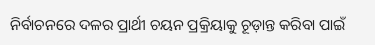ନିର୍ବାଚନରେ ଦଳର ପ୍ରାର୍ଥୀ ଚୟନ ପ୍ରକ୍ରିୟାକୁ ଚୂଡ଼ାନ୍ତ କରିବା ପାଇଁ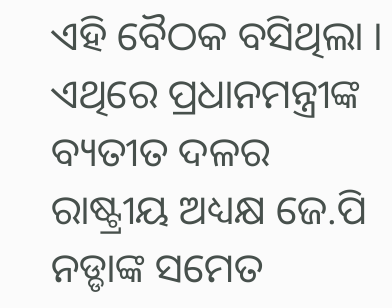ଏହି ବୈଠକ ବସିଥିଲା । ଏଥିରେ ପ୍ରଧାନମନ୍ତ୍ରୀଙ୍କ ବ୍ୟତୀତ ଦଳର ରାଷ୍ଟ୍ରୀୟ ଅଧ୍ୟକ୍ଷ ଜେ.ପି ନଡ୍ଡାଙ୍କ ସମେତ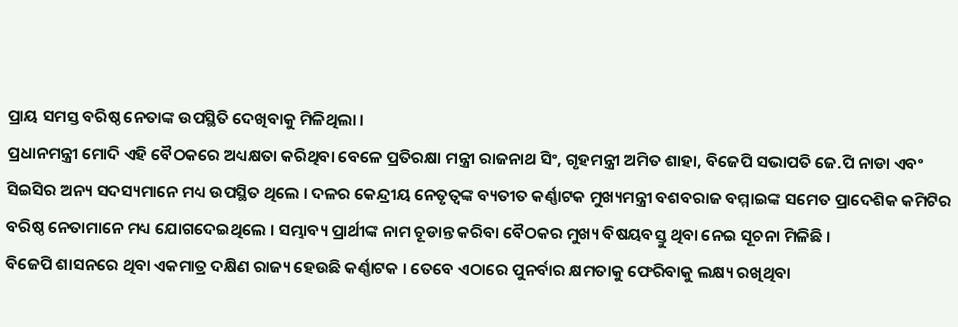ପ୍ରାୟ ସମସ୍ତ ବରିଷ୍ଠ ନେତାଙ୍କ ଉପସ୍ଥିତି ଦେଖିବାକୁ ମିଳିଥିଲା ।
ପ୍ରଧାନମନ୍ତ୍ରୀ ମୋଦି ଏହି ବୈଠକରେ ଅଧ୍ୟକ୍ଷତା କରିଥିବା ବେଳେ ପ୍ରତିରକ୍ଷା ମନ୍ତ୍ରୀ ରାଜନାଥ ସିଂ, ଗୃହମନ୍ତ୍ରୀ ଅମିତ ଶାହା, ବିଜେପି ସଭାପତି ଜେ.ପି ନାଡା ଏବଂ ସିଇସିର ଅନ୍ୟ ସଦସ୍ୟମାନେ ମଧ୍ୟ ଉପସ୍ଥିତ ଥିଲେ । ଦଳର କେନ୍ଦ୍ରୀୟ ନେତୃତ୍ବଙ୍କ ବ୍ୟତୀତ କର୍ଣ୍ଣାଟକ ମୁଖ୍ୟମନ୍ତ୍ରୀ ବଶବରାଜ ବମ୍ମାଇଙ୍କ ସମେତ ପ୍ରାଦେଶିକ କମିଟିର ବରିଷ୍ଠ ନେତାମାନେ ମଧ୍ୟ ଯୋଗଦେଇଥିଲେ । ସମ୍ଭାବ୍ୟ ପ୍ରାର୍ଥୀଙ୍କ ନାମ ଚୂଡାନ୍ତ କରିବା ବୈଠକର ମୁଖ୍ୟ ବିଷୟବସ୍ତୁ ଥିବା ନେଇ ସୂଚନା ମିଳିଛି ।
ବିଜେପି ଶାସନରେ ଥିବା ଏକମାତ୍ର ଦକ୍ଷିଣ ରାଜ୍ୟ ହେଉଛି କର୍ଣ୍ଣାଟକ । ତେବେ ଏଠାରେ ପୁନର୍ବାର କ୍ଷମତାକୁ ଫେରିବାକୁ ଲକ୍ଷ୍ୟ ରଖିଥିବା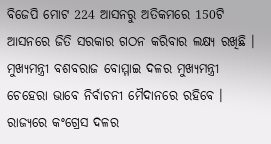ବିଜେପି ମୋଟ 224 ଆସନରୁ ଅତିକମରେ 150ଟି ଆସନରେ ଜିତି ସରକାର ଗଠନ କରିବାର ଲକ୍ଷ୍ୟ ରଖିଛି । ମୁଖ୍ୟମନ୍ତ୍ରୀ ବଶବରାଜ ବୋମ୍ମାଇ ଦଳର ମୁଖ୍ୟମନ୍ତ୍ରୀ ଚେହେରା ଭାବେ ନିର୍ବାଚନୀ ମୈଦାନରେ ରହିବେ । ରାଜ୍ୟରେ କଂଗ୍ରେସ ଦଳର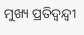ମୁଖ୍ୟ ପ୍ରତିଦ୍ୱନ୍ଦ୍ୱୀ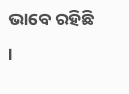ଭାବେ ରହିଛି ।